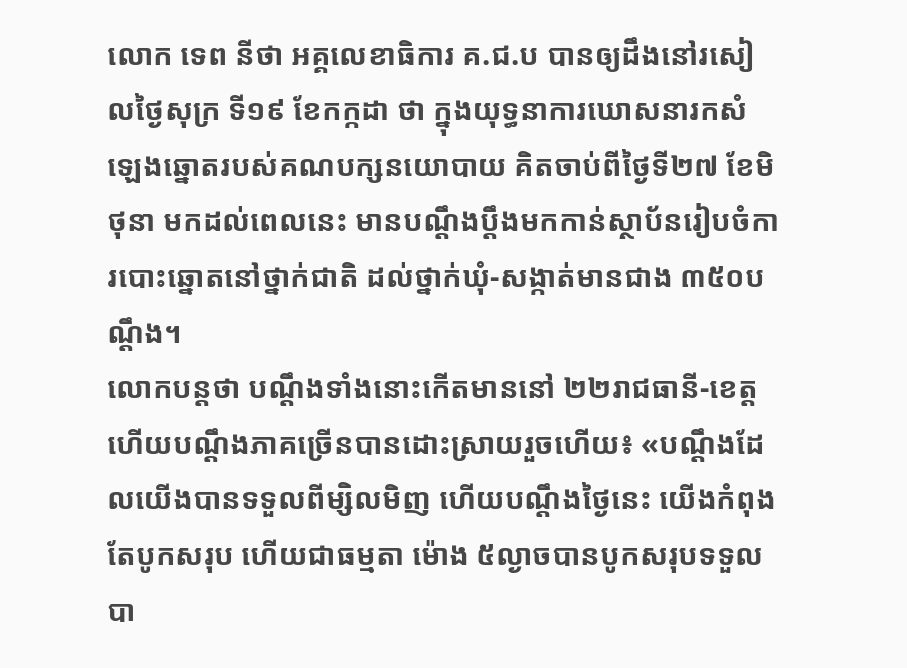លោក ទេព នីថា អគ្គលេខាធិការ គ.ជ.ប បានឲ្យដឹងនៅរសៀលថ្ងៃសុក្រ ទី១៩ ខែកក្កដា ថា ក្នុងយុទ្ធនាការឃោសនារកសំឡេងឆ្នោតរបស់គណបក្សនយោបាយ គិតចាប់ពីថ្ងៃទី២៧ ខែមិថុនា មកដល់ពេលនេះ មានបណ្ដឹងប្ដឹងមកកាន់ស្ថាប័នរៀបចំការបោះឆ្នោតនៅថ្នាក់ជាតិ ដល់ថ្នាក់ឃុំ-សង្កាត់មានជាង ៣៥០បណ្ដឹង។
លោកបន្តថា បណ្ដឹងទាំងនោះកើតមាននៅ ២២រាជធានី-ខេត្ត ហើយបណ្ដឹងភាគច្រើនបានដោះស្រាយរួចហើយ៖ «បណ្ដឹងដែលយើងបានទទួលពីម្សិលមិញ ហើយបណ្ដឹងថ្ងៃនេះ យើងកំពុងតែបូកសរុប ហើយជាធម្មតា ម៉ោង ៥ល្ងាចបានបូកសរុបទទួលបា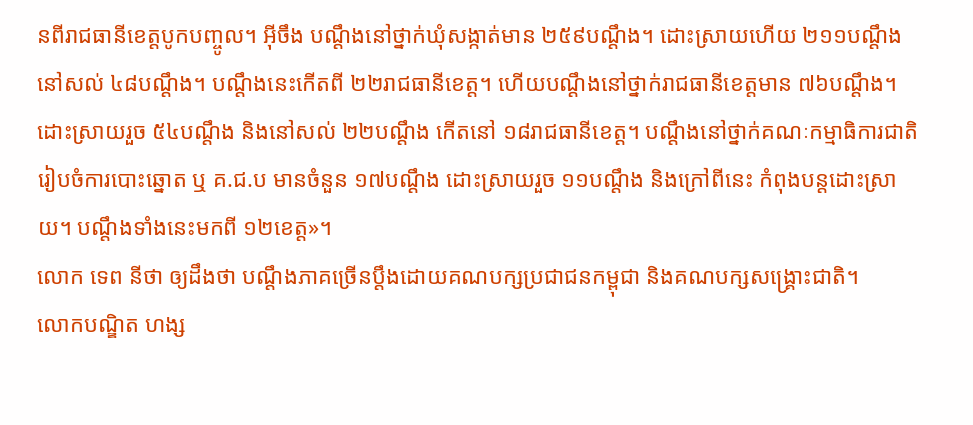នពីរាជធានីខេត្តបូកបញ្ចូល។ អ៊ីចឹង បណ្ដឹងនៅថ្នាក់ឃុំសង្កាត់មាន ២៥៩បណ្ដឹង។ ដោះស្រាយហើយ ២១១បណ្ដឹង នៅសល់ ៤៨បណ្ដឹង។ បណ្ដឹងនេះកើតពី ២២រាជធានីខេត្ត។ ហើយបណ្ដឹងនៅថ្នាក់រាជធានីខេត្តមាន ៧៦បណ្ដឹង។ ដោះស្រាយរួច ៥៤បណ្ដឹង និងនៅសល់ ២២បណ្ដឹង កើតនៅ ១៨រាជធានីខេត្ត។ បណ្ដឹងនៅថ្នាក់គណៈកម្មាធិការជាតិរៀបចំការបោះឆ្នោត ឬ គ.ជ.ប មានចំនួន ១៧បណ្ដឹង ដោះស្រាយរួច ១១បណ្ដឹង និងក្រៅពីនេះ កំពុងបន្តដោះស្រាយ។ បណ្ដឹងទាំងនេះមកពី ១២ខេត្ត»។
លោក ទេព នីថា ឲ្យដឹងថា បណ្ដឹងភាគច្រើនប្ដឹងដោយគណបក្សប្រជាជនកម្ពុជា និងគណបក្សសង្គ្រោះជាតិ។
លោកបណ្ឌិត ហង្ស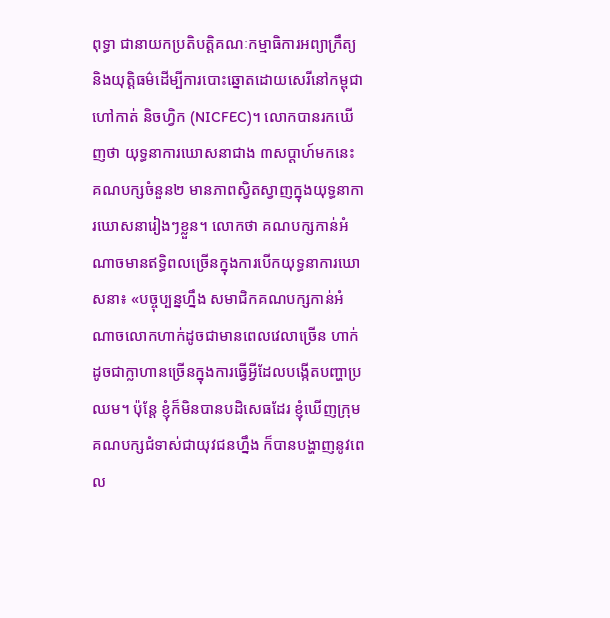ពុទ្ធា ជានាយកប្រតិបត្តិគណៈកម្មាធិការអព្យាក្រឹត្យ និងយុត្តិធម៌ដើម្បីការបោះឆ្នោតដោយសេរីនៅកម្ពុជា ហៅកាត់ និចហ្វិក (NICFEC)។ លោកបានរកឃើញថា យុទ្ធនាការឃោសនាជាង ៣សប្ដាហ៍មកនេះ គណបក្សចំនួន២ មានភាពស្វិតស្វាញក្នុងយុទ្ធនាការឃោសនារៀងៗខ្លួន។ លោកថា គណបក្សកាន់អំណាចមានឥទ្ធិពលច្រើនក្នុងការបើកយុទ្ធនាការឃោសនា៖ «បច្ចុប្បន្នហ្នឹង សមាជិកគណបក្សកាន់អំណាចលោកហាក់ដូចជាមានពេលវេលាច្រើន ហាក់ដូចជាក្លាហានច្រើនក្នុងការធ្វើអ្វីដែលបង្កើតបញ្ហាប្រឈម។ ប៉ុន្តែ ខ្ញុំក៏មិនបានបដិសេធដែរ ខ្ញុំឃើញក្រុមគណបក្សជំទាស់ជាយុវជនហ្នឹង ក៏បានបង្ហាញនូវពេល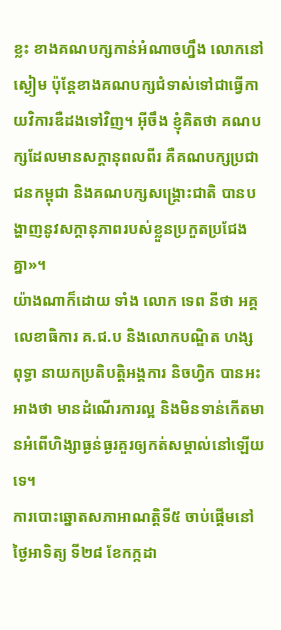ខ្លះ ខាងគណបក្សកាន់អំណាចហ្នឹង លោកនៅស្ងៀម ប៉ុន្តែខាងគណបក្សជំទាស់ទៅជាធ្វើកាយវិការឌឺដងទៅវិញ។ អ៊ីចឹង ខ្ញុំគិតថា គណបក្សដែលមានសក្ដានុពលពីរ គឺគណបក្សប្រជាជនកម្ពុជា និងគណបក្សសង្គ្រោះជាតិ បានបង្ហាញនូវសក្តានុភាពរបស់ខ្លួនប្រកួតប្រជែងគ្នា»។
យ៉ាងណាក៏ដោយ ទាំង លោក ទេព នីថា អគ្គលេខាធិការ គ.ជ.ប និងលោកបណ្ឌិត ហង្ស ពុទ្ធា នាយកប្រតិបត្តិអង្គការ និចហ្វិក បានអះអាងថា មានដំណើរការល្អ និងមិនទាន់កើតមានអំពើហិង្សាធ្ងន់ធ្ងរគួរឲ្យកត់សម្គាល់នៅឡើយទេ។
ការបោះឆ្នោតសភាអាណត្តិទី៥ ចាប់ផ្ដើមនៅថ្ងៃអាទិត្យ ទី២៨ ខែកក្កដា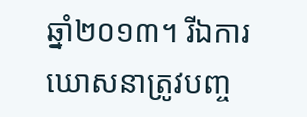ឆ្នាំ២០១៣។ រីឯការឃោសនាត្រូវបញ្ច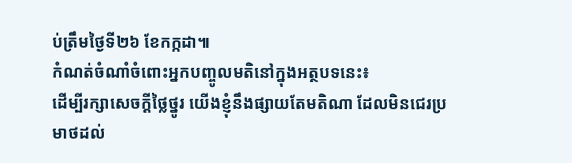ប់ត្រឹមថ្ងៃទី២៦ ខែកក្កដា៕
កំណត់ចំណាំចំពោះអ្នកបញ្ចូលមតិនៅក្នុងអត្ថបទនេះ៖
ដើម្បីរក្សាសេចក្ដីថ្លៃថ្នូរ យើងខ្ញុំនឹងផ្សាយតែមតិណា ដែលមិនជេរប្រមាថដល់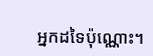អ្នកដទៃប៉ុណ្ណោះ។